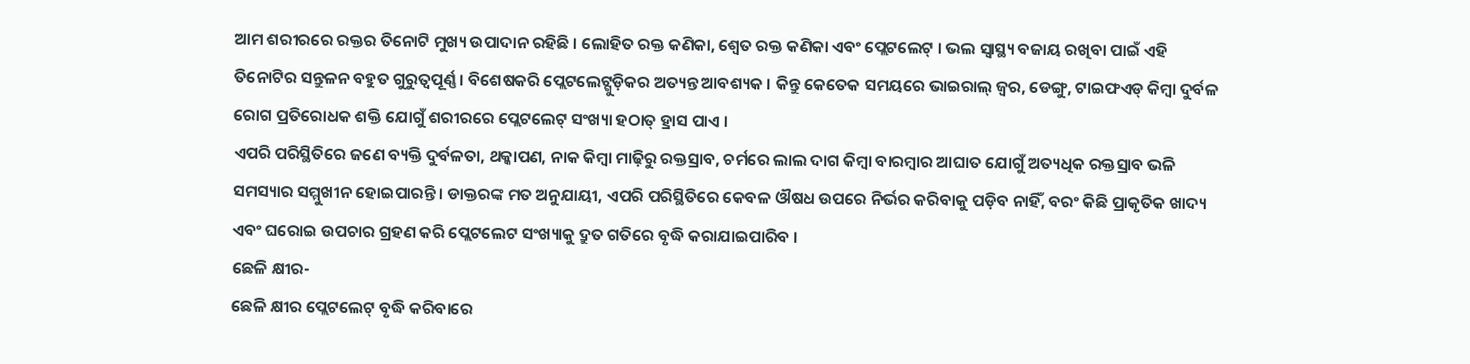ଆମ ଶରୀରରେ ରକ୍ତର ତିନୋଟି ମୁଖ୍ୟ ଉପାଦାନ ରହିଛି । ଲୋହିତ ରକ୍ତ କଣିକା, ଶ୍ୱେତ ରକ୍ତ କଣିକା ଏବଂ ପ୍ଲେଟଲେଟ୍ । ଭଲ ସ୍ୱାସ୍ଥ୍ୟ ବଜାୟ ରଖିବା ପାଇଁ ଏହି ତିନୋଟିର ସନ୍ତୁଳନ ବହୁତ ଗୁରୁତ୍ୱପୂର୍ଣ୍ଣ । ବିଶେଷକରି ପ୍ଲେଟଲେଟ୍ଗୁଡ଼ିକର ଅତ୍ୟନ୍ତ ଆବଶ୍ୟକ । କିନ୍ତୁ କେତେକ ସମୟରେ ଭାଇରାଲ୍ ଜ୍ୱର, ଡେଙ୍ଗୁ, ଟାଇଫଏଡ୍ କିମ୍ବା ଦୁର୍ବଳ ରୋଗ ପ୍ରତିରୋଧକ ଶକ୍ତି ଯୋଗୁଁ ଶରୀରରେ ପ୍ଲେଟଲେଟ୍ ସଂଖ୍ୟା ହଠାତ୍ ହ୍ରାସ ପାଏ ।
ଏପରି ପରିସ୍ଥିତିରେ ଜଣେ ବ୍ୟକ୍ତି ଦୁର୍ବଳତା, ଥକ୍କାପଣ, ନାକ କିମ୍ବା ମାଢ଼ିରୁ ରକ୍ତସ୍ରାବ, ଚର୍ମରେ ଲାଲ ଦାଗ କିମ୍ବା ବାରମ୍ବାର ଆଘାତ ଯୋଗୁଁ ଅତ୍ୟଧିକ ରକ୍ତସ୍ରାବ ଭଳି ସମସ୍ୟାର ସମ୍ମୁଖୀନ ହୋଇପାରନ୍ତି । ଡାକ୍ତରଙ୍କ ମତ ଅନୁଯାୟୀ, ଏପରି ପରିସ୍ଥିତିରେ କେବଳ ଔଷଧ ଉପରେ ନିର୍ଭର କରିବାକୁ ପଡ଼ିବ ନାହିଁ, ବରଂ କିଛି ପ୍ରାକୃତିକ ଖାଦ୍ୟ ଏବଂ ଘରୋଇ ଉପଚାର ଗ୍ରହଣ କରି ପ୍ଲେଟଲେଟ ସଂଖ୍ୟାକୁ ଦ୍ରୁତ ଗତିରେ ବୃଦ୍ଧି କରାଯାଇପାରିବ ।
ଛେଳି କ୍ଷୀର-
ଛେଳି କ୍ଷୀର ପ୍ଲେଟଲେଟ୍ ବୃଦ୍ଧି କରିବାରେ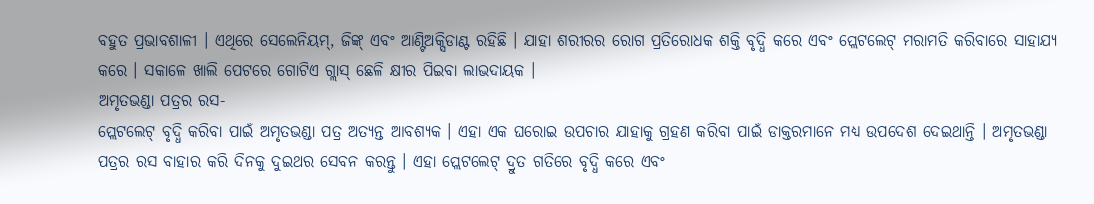ବହୁତ ପ୍ରଭାବଶାଳୀ । ଏଥିରେ ସେଲେନିୟମ୍, ଜିଙ୍କ୍ ଏବଂ ଆଣ୍ଟିଅକ୍ସିଡାଣ୍ଟ ରହିଛି । ଯାହା ଶରୀରର ରୋଗ ପ୍ରତିରୋଧକ ଶକ୍ତି ବୃଦ୍ଧି କରେ ଏବଂ ପ୍ଲେଟଲେଟ୍ ମରାମତି କରିବାରେ ସାହାଯ୍ୟ କରେ । ସକାଳେ ଖାଲି ପେଟରେ ଗୋଟିଏ ଗ୍ଲାସ୍ ଛେଳି କ୍ଷୀର ପିଇବା ଲାଭଦାୟକ ।
ଅମୃତଭଣ୍ଡା ପତ୍ରର ରସ-
ପ୍ଲେଟଲେଟ୍ ବୃଦ୍ଧି କରିବା ପାଇଁ ଅମୃତଭଣ୍ଡା ପତ୍ର ଅତ୍ୟନ୍ତ ଆବଶ୍ୟକ । ଏହା ଏକ ଘରୋଇ ଉପଚାର ଯାହାକୁ ଗ୍ରହଣ କରିବା ପାଇଁ ଡାକ୍ତରମାନେ ମଧ୍ୟ ଉପଦେଶ ଦେଇଥାନ୍ତି । ଅମୃତଭଣ୍ଡା ପତ୍ରର ରସ ବାହାର କରି ଦିନକୁ ଦୁଇଥର ସେବନ କରନ୍ତୁ । ଏହା ପ୍ଲେଟଲେଟ୍ ଦ୍ରୁତ ଗତିରେ ବୃଦ୍ଧି କରେ ଏବଂ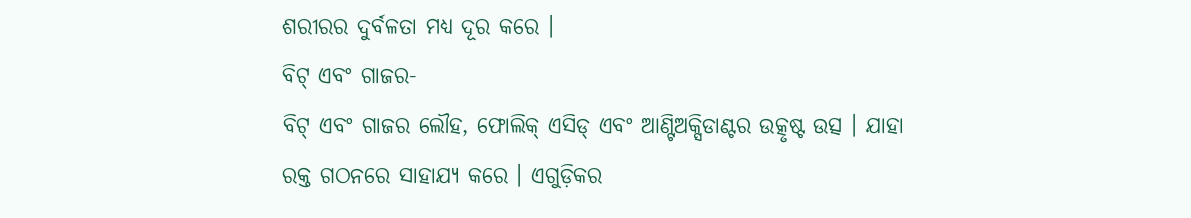ଶରୀରର ଦୁର୍ବଳତା ମଧ୍ୟ ଦୂର କରେ ।
ବିଟ୍ ଏବଂ ଗାଜର-
ବିଟ୍ ଏବଂ ଗାଜର ଲୌହ, ଫୋଲିକ୍ ଏସିଡ୍ ଏବଂ ଆଣ୍ଟିଅକ୍ସିଡାଣ୍ଟର ଉତ୍କୃଷ୍ଟ ଉତ୍ସ । ଯାହା ରକ୍ତ ଗଠନରେ ସାହାଯ୍ୟ କରେ । ଏଗୁଡ଼ିକର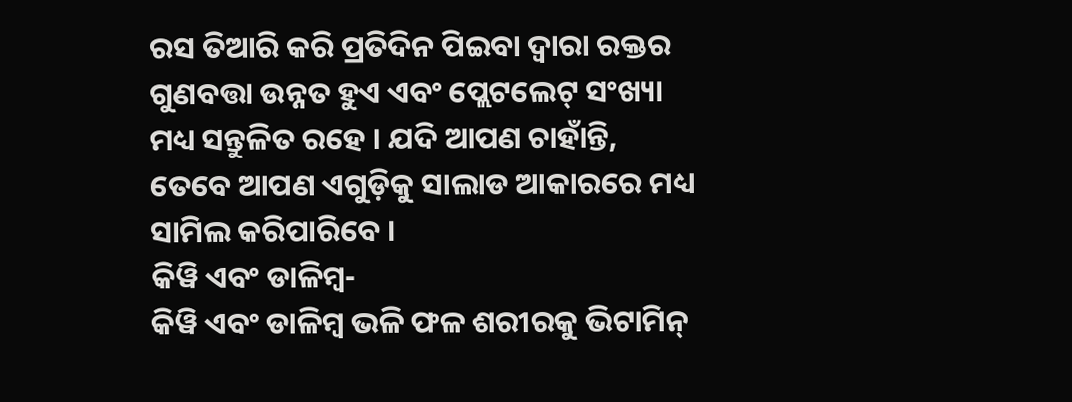ରସ ତିଆରି କରି ପ୍ରତିଦିନ ପିଇବା ଦ୍ୱାରା ରକ୍ତର ଗୁଣବତ୍ତା ଉନ୍ନତ ହୁଏ ଏବଂ ପ୍ଲେଟଲେଟ୍ ସଂଖ୍ୟା ମଧ୍ୟ ସନ୍ତୁଳିତ ରହେ । ଯଦି ଆପଣ ଚାହାଁନ୍ତି, ତେବେ ଆପଣ ଏଗୁଡ଼ିକୁ ସାଲାଡ ଆକାରରେ ମଧ୍ୟ ସାମିଲ କରିପାରିବେ ।
କିୱି ଏବଂ ଡାଳିମ୍ବ-
କିୱି ଏବଂ ଡାଳିମ୍ବ ଭଳି ଫଳ ଶରୀରକୁ ଭିଟାମିନ୍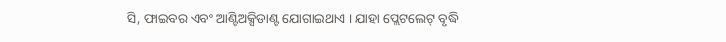ସି, ଫାଇବର ଏବଂ ଆଣ୍ଟିଅକ୍ସିଡାଣ୍ଟ ଯୋଗାଇଥାଏ । ଯାହା ପ୍ଲେଟଲେଟ୍ ବୃଦ୍ଧି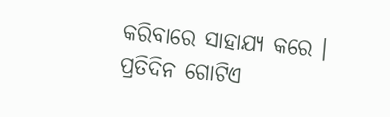କରିବାରେ ସାହାଯ୍ୟ କରେ । ପ୍ରତିଦିନ ଗୋଟିଏ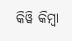କିୱି କିମ୍ବା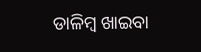ଡାଳିମ୍ବ ଖାଇବା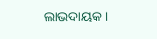ଲାଭଦାୟକ ।